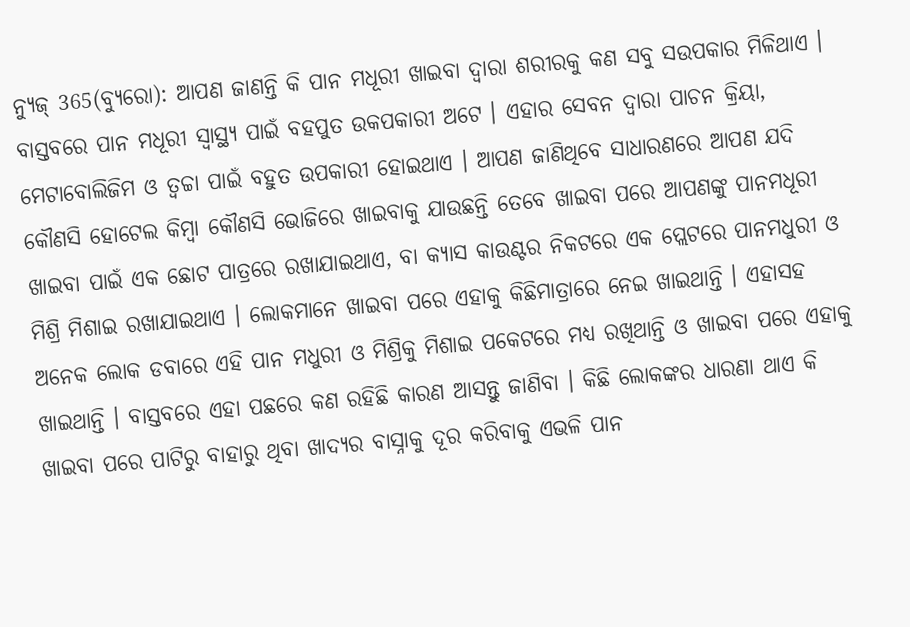ନ୍ୟୁଜ୍ 365(ବ୍ୟୁରୋ): ଆପଣ ଜାଣନ୍ତି କି ପାନ ମଧୂରୀ ଖାଇବା ଦ୍ବାରା ଶରୀରକୁ କଣ ସବୁ ସଉପକାର ମିଳିଥାଏ । ବାସ୍ତବରେ ପାନ ମଧୂରୀ ସ୍ବାସ୍ଥ୍ୟ ପାଇଁ ବହପୁତ ଉକପକାରୀ ଅଟେ । ଏହାର ସେବନ ଦ୍ୱାରା ପାଚନ କ୍ରିୟା, ମେଟାବୋଲିଜିମ ଓ ତ୍ୱଚ୍ଚା ପାଇଁ ବହୁତ ଉପକାରୀ ହୋଇଥାଏ । ଆପଣ ଜାଣିଥିବେ ସାଧାରଣରେ ଆପଣ ଯଦି କୌଣସି ହୋଟେଲ କିମ୍ବା କୌଣସି ଭୋଜିରେ ଖାଇବାକୁ ଯାଉଛନ୍ତି ତେବେ ଖାଇବା ପରେ ଆପଣଙ୍କୁ ପାନମଧୂରୀ ଖାଇବା ପାଇଁ ଏକ ଛୋଟ ପାତ୍ରରେ ରଖାଯାଇଥାଏ, ବା କ୍ୟାସ କାଉଣ୍ଟର ନିକଟରେ ଏକ ପ୍ଲେଟରେ ପାନମଧୁରୀ ଓ ମିଶ୍ରି ମିଶାଇ ରଖାଯାଇଥାଏ । ଲୋକମାନେ ଖାଇବା ପରେ ଏହାକୁ କିଛିମାତ୍ରାରେ ନେଇ ଖାଇଥାନ୍ତି । ଏହାସହ ଅନେକ ଲୋକ ଡବାରେ ଏହି ପାନ ମଧୁରୀ ଓ ମିଶ୍ରିକୁ ମିଶାଇ ପକେଟରେ ମଧ୍ୟ ରଖିଥାନ୍ତି ଓ ଖାଇବା ପରେ ଏହାକୁ ଖାଇଥାନ୍ତି । ବାସ୍ତବରେ ଏହା ପଛରେ କଣ ରହିଛି କାରଣ ଆସନ୍ତୁ ଜାଣିବା । କିଛି ଲୋକଙ୍କର ଧାରଣା ଥାଏ କି ଖାଇବା ପରେ ପାଟିରୁ ବାହାରୁ ଥିବା ଖାଦ୍ୟର ବାସ୍ନାକୁ ଦୂର କରିବାକୁ ଏଭଳି ପାନ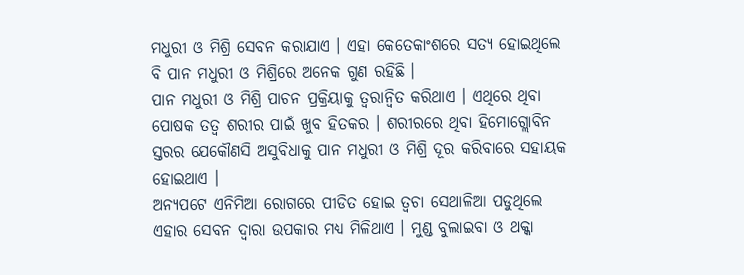ମଧୁରୀ ଓ ମିଶ୍ରି ସେବନ କରାଯାଏ । ଏହା କେତେକାଂଶରେ ସତ୍ୟ ହୋଇଥିଲେ ବି ପାନ ମଧୁରୀ ଓ ମିଶ୍ରିରେ ଅନେକ ଗୁଣ ରହିଛି ।
ପାନ ମଧୁରୀ ଓ ମିଶ୍ରି ପାଚନ ପ୍ରକ୍ରିୟାକୁ ତ୍ୱରାନ୍ୱିତ କରିଥାଏ । ଏଥିରେ ଥିବା ପୋଷକ ତତ୍ୱ ଶରୀର ପାଇଁ ଖୁବ ହିତକର । ଶରୀରରେ ଥିବା ହିମୋଗ୍ଲୋବିନ ସ୍ତରର ଯେକୌଣସି ଅସୁବିଧାକୁ ପାନ ମଧୁରୀ ଓ ମିଶ୍ରି ଦୂର କରିବାରେ ସହାୟକ ହୋଇଥାଏ ।
ଅନ୍ୟପଟେ ଏନିମିଆ ରୋଗରେ ପୀଡିତ ହୋଇ ତ୍ୱଚା ସେଥାଳିଆ ପଡୁଥିଲେ ଏହାର ସେବନ ଦ୍ୱାରା ଉପକାର ମଧ୍ୟ ମିଳିଥାଏ । ମୁଣ୍ଡ ବୁଲାଇବା ଓ ଥକ୍କା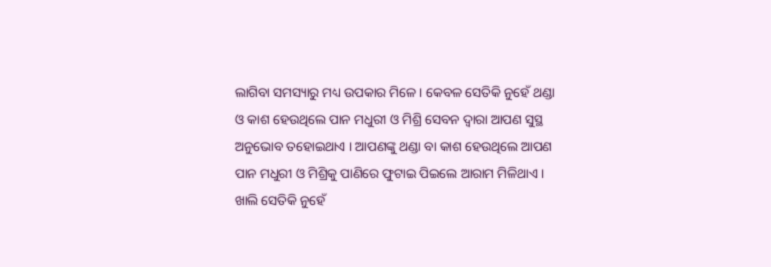ଲାଗିବା ସମସ୍ୟାରୁ ମଧ୍ୟ ଉପକାର ମିଳେ । କେବଳ ସେତିକି ନୁହେଁ ଥଣ୍ଡା ଓ କାଶ ହେଉଥିଲେ ପାନ ମଧୁରୀ ଓ ମିଶ୍ରି ସେବନ ଦ୍ୱାରା ଆପଣ ସୁସ୍ଥ ଅନୁଭୋବ ତହୋଇଥାଏ । ଆପଣଙ୍କୁ ଥଣ୍ଡା ବା କାଶ ହେଉଥିଲେ ଆପଣ ପାନ ମଧୁରୀ ଓ ମିଶ୍ରିକୁ ପାଣିରେ ଫୁଟାଇ ପିଇଲେ ଆରାମ ମିଳିଥାଏ । ଖାଲି ସେତିକି ନୁହେଁ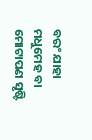ବରଂ ଯାହା ମଧୁମେହ ବା ମୋଟାପଣ ସୃଷ୍ଟି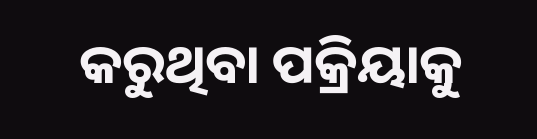କରୁଥିବା ପକ୍ରିୟାକୁ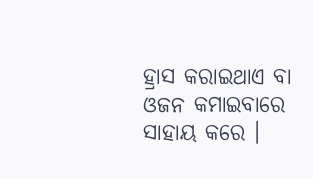ହ୍ରାସ କରାଇଥାଏ ବା ଓଜନ କମାଇବାରେ ସାହାୟ କରେ ।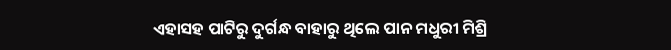ଏହାସହ ପାଟିରୁ ଦୁର୍ଗନ୍ଧ ବାହାରୁ ଥିଲେ ପାନ ମଧୁରୀ ମିଶ୍ରି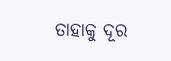ତାହାକୁ ଦୂର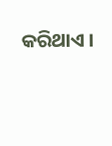କରିଥାଏ ।